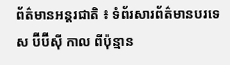ព័ត៌មានអន្តរជាតិ ៖ ទំព័រសារព័ត៌មានបរទេស ប៊ីប៊ីស៊ី កាល ពីប៉ុន្មាន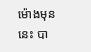ម៉ោងមុននេះ បា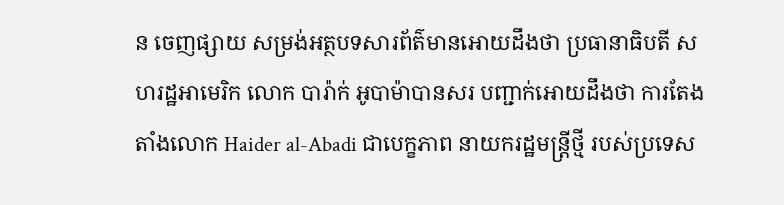ន ចេញផ្សាយ សម្រង់អត្ថបទសារព័ត៌មានអោយដឹងថា ប្រធានាធិបតី សហរដ្ឋអាមេរិក លោក បារ៉ាក់ អូបាម៉ាបានសរ បញ្ជាក់អោយដឹងថា ការតែងតាំងលោក Haider al-Abadi ជាបេក្ខភាព នាយករដ្ឋមន្រ្តីថ្មី របស់ប្រទេស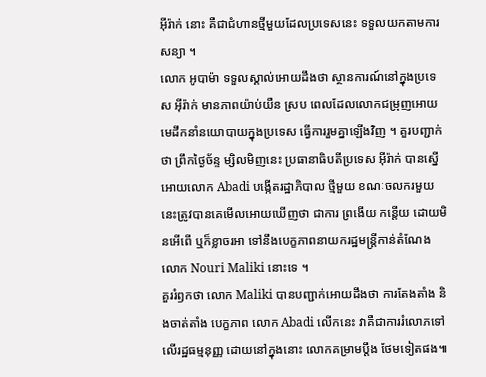អ៊ីរ៉ាក់ នោះ គឺជាជំហានថ្មីមួយដែលប្រទេសនេះ ទទួលយកតាមការសន្យា ។
លោក អូបាម៉ា ទទួលស្គាល់អោយដឹងថា ស្ថានការណ៍នៅក្នុងប្រទេស អ៊ីរ៉ាក់ មានភាពយ៉ាប់យឺន ស្រប ពេលដែលលោកជម្រុញអោយមេដឹកនាំនយោបាយក្នុងប្រទេស ធ្វើការរួមគ្នាឡើងវិញ ។ គួរបញ្ជាក់ថា ព្រឹកថ្ងៃច័ន្ទ ម្សិលមិញនេះ ប្រធានាធិបតីប្រទេស អ៊ីរ៉ាក់ បានស្នើអោយលោក Abadi បង្កើតរដ្ឋាភិបាល ថ្មីមួយ ខណៈចលករមួយនេះត្រូវបានគេមើលអោយឃើញថា ជាការ ព្រងើយ កន្តើយ ដោយមិនអើពើ ឬក៏ខ្លាចរអា ទៅនឹងបេក្ខភាពនាយករដ្ឋមន្រ្តីកាន់តំណែង លោក Nouri Maliki នោះទេ ។
គួររំឭកថា លោក Maliki បានបញ្ជាក់អោយដឹងថា ការតែងតាំង និងចាត់តាំង បេក្ខភាព លោក Abadi លើកនេះ វាគឺជាការរំលោភទៅលើរដ្ឋធម្មនុញ្ញ ដោយនៅក្នុងនោះ លោកគម្រាមប្តឹង ថែមទៀតផង៕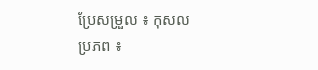ប្រែសម្រួល ៖ កុសល
ប្រភព ៖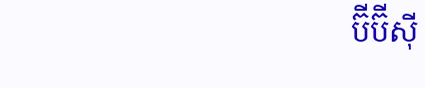ប៊ីប៊ីស៊ី